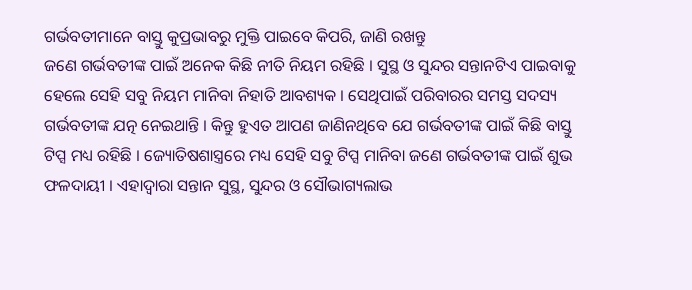ଗର୍ଭବତୀମାନେ ବାସ୍ତୁ କୁପ୍ରଭାବରୁ ମୁକ୍ତି ପାଇବେ କିପରି, ଜାଣି ରଖନ୍ତୁ
ଜଣେ ଗର୍ଭବତୀଙ୍କ ପାଇଁ ଅନେକ କିଛି ନୀତି ନିୟମ ରହିଛି । ସୁସ୍ଥ ଓ ସୁନ୍ଦର ସନ୍ତାନଟିଏ ପାଇବାକୁ ହେଲେ ସେହି ସବୁ ନିୟମ ମାନିବା ନିହାତି ଆବଶ୍ୟକ । ସେଥିପାଇଁ ପରିବାରର ସମସ୍ତ ସଦସ୍ୟ ଗର୍ଭବତୀଙ୍କ ଯତ୍ନ ନେଇଥାନ୍ତି । କିନ୍ତୁ ହୁଏତ ଆପଣ ଜାଣିନଥିବେ ଯେ ଗର୍ଭବତୀଙ୍କ ପାଇଁ କିଛି ବାସ୍ତୁ ଟିପ୍ସ ମଧ୍ୟ ରହିଛି । ଜ୍ୟୋତିଷଶାସ୍ତ୍ରରେ ମଧ୍ୟ ସେହି ସବୁ ଟିପ୍ସ ମାନିବା ଜଣେ ଗର୍ଭବତୀଙ୍କ ପାଇଁ ଶୁଭ ଫଳଦାୟୀ । ଏହାଦ୍ୱାରା ସନ୍ତାନ ସୁସ୍ଥ, ସୁନ୍ଦର ଓ ସୌଭାଗ୍ୟଲାଭ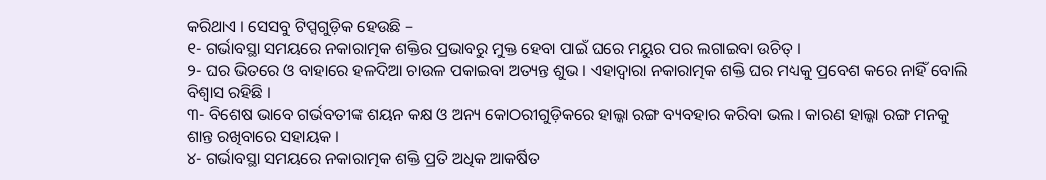କରିଥାଏ । ସେସବୁ ଟିପ୍ସଗୁଡ଼ିକ ହେଉଛି –
୧- ଗର୍ଭାବସ୍ଥା ସମୟରେ ନକାରାତ୍ମକ ଶକ୍ତିର ପ୍ରଭାବରୁ ମୁକ୍ତ ହେବା ପାଇଁ ଘରେ ମୟୁର ପର ଲଗାଇବା ଉଚିତ୍ ।
୨- ଘର ଭିତରେ ଓ ବାହାରେ ହଳଦିଆ ଚାଉଳ ପକାଇବା ଅତ୍ୟନ୍ତ ଶୁଭ । ଏହାଦ୍ୱାରା ନକାରାତ୍ମକ ଶକ୍ତି ଘର ମଧ୍ୟକୁ ପ୍ରବେଶ କରେ ନାହିଁ ବୋଲି ବିଶ୍ୱାସ ରହିଛି ।
୩- ବିଶେଷ ଭାବେ ଗର୍ଭବତୀଙ୍କ ଶୟନ କକ୍ଷ ଓ ଅନ୍ୟ କୋଠରୀଗୁଡ଼ିକରେ ହାଲ୍କା ରଙ୍ଗ ବ୍ୟବହାର କରିବା ଭଲ । କାରଣ ହାଲ୍କା ରଙ୍ଗ ମନକୁ ଶାନ୍ତ ରଖିବାରେ ସହାୟକ ।
୪- ଗର୍ଭାବସ୍ଥା ସମୟରେ ନକାରାତ୍ମକ ଶକ୍ତି ପ୍ରତି ଅଧିକ ଆକର୍ଷିତ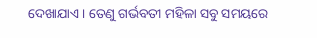ଦେଖାଯାଏ । ତେଣୁ ଗର୍ଭବତୀ ମହିଳା ସବୁ ସମୟରେ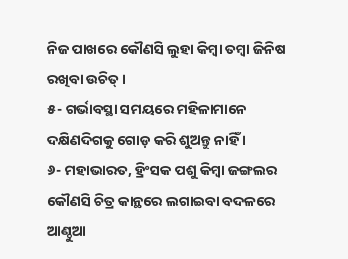ନିଜ ପାଖରେ କୌଣସି ଲୁହା କିମ୍ବା ତମ୍ବା ଜିନିଷ ରଖିବା ଉଚିତ୍ ।
୫- ଗର୍ଭାବସ୍ଥା ସମୟରେ ମହିଳାମାନେ ଦକ୍ଷିଣଦିଗକୁ ଗୋଡ଼ କରି ଶୁଅନ୍ତୁ ନାହିଁ ।
୬- ମହାଭାରତ, ହ୍ରିଂସକ ପଶୁ କିମ୍ବା ଜଙ୍ଗଲର କୌଣସି ଚିତ୍ର କାନ୍ଥରେ ଲଗାଇବା ବଦଳରେ ଆଣ୍ଠୁଆ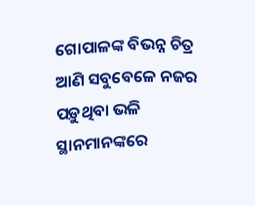ଗୋପାଳଙ୍କ ବିଭନ୍ନ ଚିତ୍ର ଆଣି ସବୁବେଳେ ନଜର ପଡ଼ୁଥିବା ଭଳି ସ୍ଥାନମାନଙ୍କରେ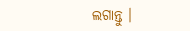ଲଗାନ୍ତୁ ।